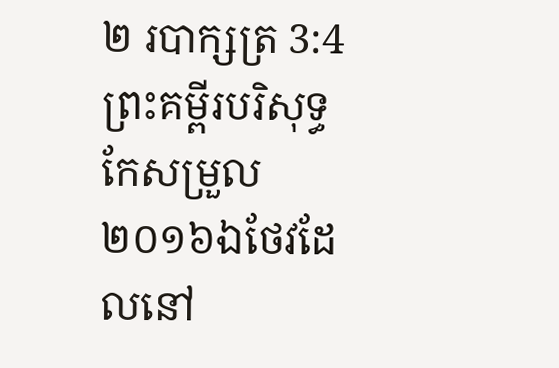២ របាក្សត្រ 3:4ព្រះគម្ពីរបរិសុទ្ធកែសម្រួល ២០១៦ឯថែវដែលនៅ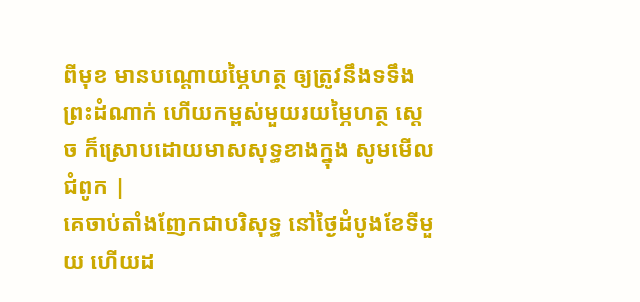ពីមុខ មានបណ្តោយម្ភៃហត្ថ ឲ្យត្រូវនឹងទទឹងព្រះដំណាក់ ហើយកម្ពស់មួយរយម្ភៃហត្ថ ស្ដេច ក៏ស្រោបដោយមាសសុទ្ធខាងក្នុង សូមមើលជំពូក |
គេចាប់តាំងញែកជាបរិសុទ្ធ នៅថ្ងៃដំបូងខែទីមួយ ហើយដ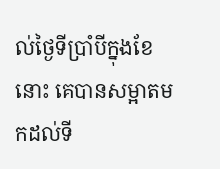ល់ថ្ងៃទីប្រាំបីក្នុងខែនោះ គេបានសម្អាតមកដល់ទី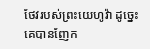ថែវរបស់ព្រះយេហូវ៉ា ដូច្នេះ គេបានញែក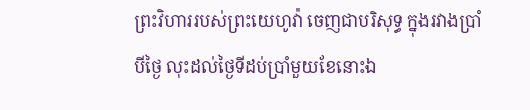ព្រះវិហាររបស់ព្រះយេហូវ៉ា ចេញជាបរិសុទ្ធ ក្នុងរវាងប្រាំបីថ្ងៃ លុះដល់ថ្ងៃទីដប់ប្រាំមួយខែនោះឯ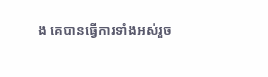ង គេបានធ្វើការទាំងអស់រួច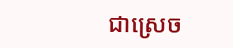ជាស្រេច